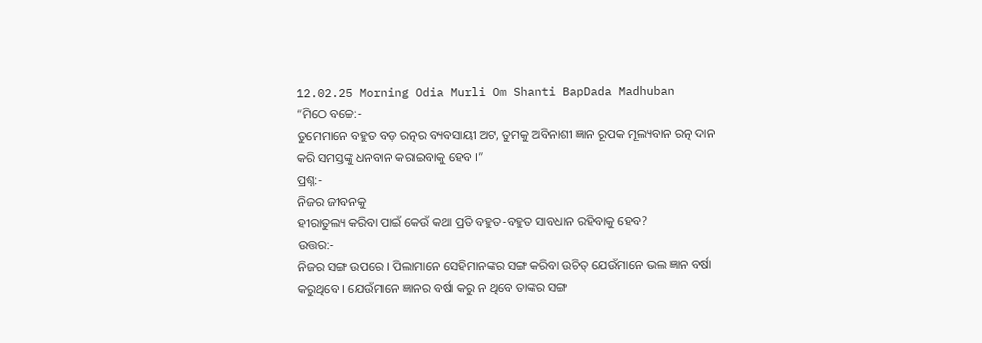12.02.25 Morning Odia Murli Om Shanti BapDada Madhuban
“ମିଠେ ବଚ୍ଚେ:-
ତୁମେମାନେ ବହୁତ ବଡ଼ ରତ୍ନର ବ୍ୟବସାୟୀ ଅଟ, ତୁମକୁ ଅବିନାଶୀ ଜ୍ଞାନ ରୂପକ ମୂଲ୍ୟବାନ ରତ୍ନ ଦାନ
କରି ସମସ୍ତଙ୍କୁ ଧନବାନ କରାଇବାକୁ ହେବ ।”
ପ୍ରଶ୍ନ:-
ନିଜର ଜୀବନକୁ
ହୀରାତୁଲ୍ୟ କରିବା ପାଇଁ କେଉଁ କଥା ପ୍ରତି ବହୁତ-ବହୁତ ସାବଧାନ ରହିବାକୁ ହେବ?
ଉତ୍ତର:-
ନିଜର ସଙ୍ଗ ଉପରେ । ପିଲାମାନେ ସେହିମାନଙ୍କର ସଙ୍ଗ କରିବା ଉଚିତ୍ ଯେଉଁମାନେ ଭଲ ଜ୍ଞାନ ବର୍ଷା
କରୁଥିବେ । ଯେଉଁମାନେ ଜ୍ଞାନର ବର୍ଷା କରୁ ନ ଥିବେ ତାଙ୍କର ସଙ୍ଗ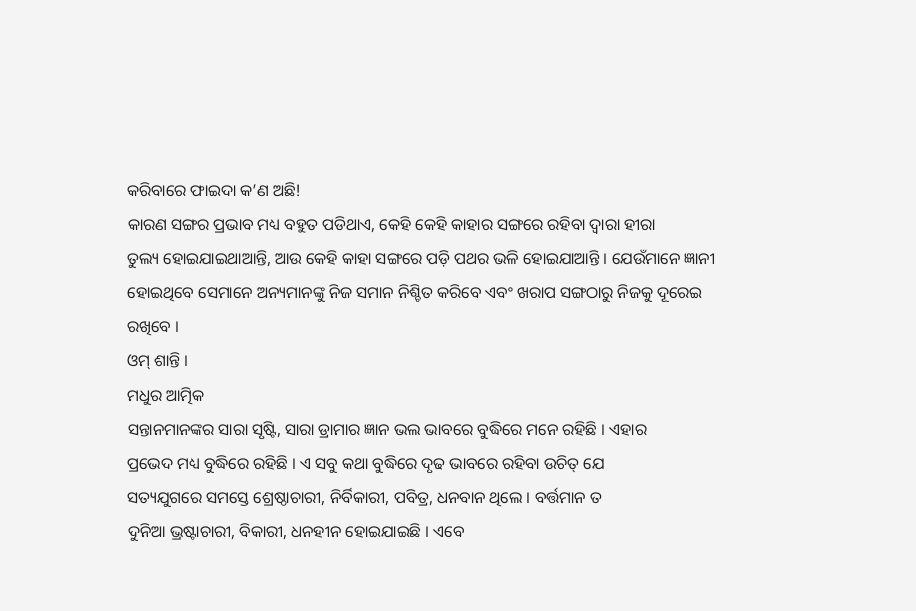କରିବାରେ ଫାଇଦା କ’ଣ ଅଛି!
କାରଣ ସଙ୍ଗର ପ୍ରଭାବ ମଧ୍ୟ ବହୁତ ପଡିଥାଏ, କେହି କେହି କାହାର ସଙ୍ଗରେ ରହିବା ଦ୍ୱାରା ହୀରା
ତୁଲ୍ୟ ହୋଇଯାଇଥାଆନ୍ତି, ଆଉ କେହି କାହା ସଙ୍ଗରେ ପଡ଼ି ପଥର ଭଳି ହୋଇଯାଆନ୍ତି । ଯେଉଁମାନେ ଜ୍ଞାନୀ
ହୋଇଥିବେ ସେମାନେ ଅନ୍ୟମାନଙ୍କୁ ନିଜ ସମାନ ନିଶ୍ଚିତ କରିବେ ଏବଂ ଖରାପ ସଙ୍ଗଠାରୁ ନିଜକୁ ଦୂରେଇ
ରଖିବେ ।
ଓମ୍ ଶାନ୍ତି ।
ମଧୁର ଆତ୍ମିକ
ସନ୍ତାନମାନଙ୍କର ସାରା ସୃଷ୍ଟି, ସାରା ଡ୍ରାମାର ଜ୍ଞାନ ଭଲ ଭାବରେ ବୁଦ୍ଧିରେ ମନେ ରହିଛି । ଏହାର
ପ୍ରଭେଦ ମଧ୍ୟ ବୁଦ୍ଧିରେ ରହିଛି । ଏ ସବୁ କଥା ବୁଦ୍ଧିରେ ଦୃଢ ଭାବରେ ରହିବା ଉଚିତ୍ ଯେ
ସତ୍ୟଯୁଗରେ ସମସ୍ତେ ଶ୍ରେଷ୍ଠାଚାରୀ, ନିର୍ବିକାରୀ, ପବିତ୍ର, ଧନବାନ ଥିଲେ । ବର୍ତ୍ତମାନ ତ
ଦୁନିଆ ଭ୍ରଷ୍ଟାଚାରୀ, ବିକାରୀ, ଧନହୀନ ହୋଇଯାଇଛି । ଏବେ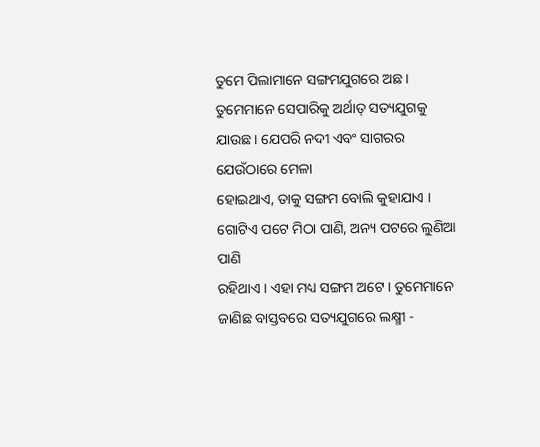ତୁମେ ପିଲାମାନେ ସଙ୍ଗମଯୁଗରେ ଅଛ ।
ତୁମେମାନେ ସେପାରିକୁ ଅର୍ଥାତ୍ ସତ୍ୟଯୁଗକୁ ଯାଉଛ । ଯେପରି ନଦୀ ଏବଂ ସାଗରର ଯେଉଁଠାରେ ମେଳା
ହୋଇଥାଏ, ତାକୁ ସଙ୍ଗମ ବୋଲି କୁହାଯାଏ । ଗୋଟିଏ ପଟେ ମିଠା ପାଣି, ଅନ୍ୟ ପଟରେ ଲୁଣିଆ ପାଣି
ରହିଥାଏ । ଏହା ମଧ୍ୟ ସଙ୍ଗମ ଅଟେ । ତୁମେମାନେ ଜାଣିଛ ବାସ୍ତବରେ ସତ୍ୟଯୁଗରେ ଲକ୍ଷ୍ମୀ -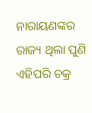ନାରାୟଣଙ୍କର ରାଜ୍ୟ ଥିଲା ପୁଣି ଏହିପରି ଚକ୍ର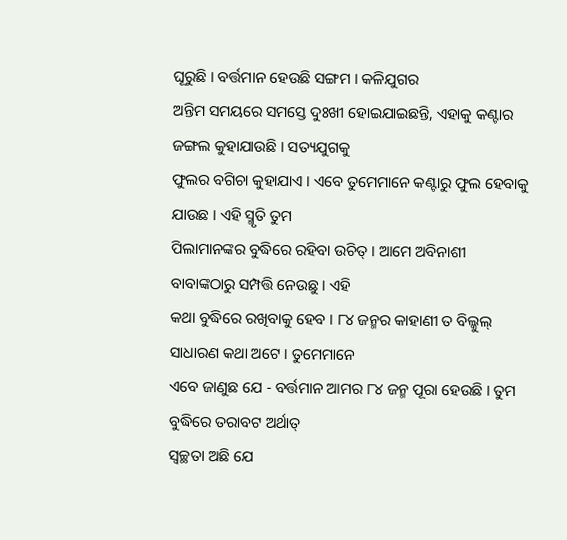ଘୂରୁଛି । ବର୍ତ୍ତମାନ ହେଉଛି ସଙ୍ଗମ । କଳିଯୁଗର
ଅନ୍ତିମ ସମୟରେ ସମସ୍ତେ ଦୁଃଖୀ ହୋଇଯାଇଛନ୍ତି, ଏହାକୁ କଣ୍ଟାର ଜଙ୍ଗଲ କୁହାଯାଉଛି । ସତ୍ୟଯୁଗକୁ
ଫୁଲର ବଗିଚା କୁହାଯାଏ । ଏବେ ତୁମେମାନେ କଣ୍ଟାରୁ ଫୁଲ ହେବାକୁ ଯାଉଛ । ଏହି ସ୍ମୃତି ତୁମ
ପିଲାମାନଙ୍କର ବୁଦ୍ଧିରେ ରହିବା ଉଚିତ୍ । ଆମେ ଅବିନାଶୀ ବାବାଙ୍କଠାରୁ ସମ୍ପତ୍ତି ନେଉଛୁ । ଏହି
କଥା ବୁଦ୍ଧିରେ ରଖିବାକୁ ହେବ । ୮୪ ଜନ୍ମର କାହାଣୀ ତ ବିଲ୍କୁଲ୍ ସାଧାରଣ କଥା ଅଟେ । ତୁମେମାନେ
ଏବେ ଜାଣୁଛ ଯେ - ବର୍ତ୍ତମାନ ଆମର ୮୪ ଜନ୍ମ ପୂରା ହେଉଛି । ତୁମ ବୁଦ୍ଧିରେ ତରାବଟ ଅର୍ଥାତ୍
ସ୍ୱଚ୍ଛତା ଅଛି ଯେ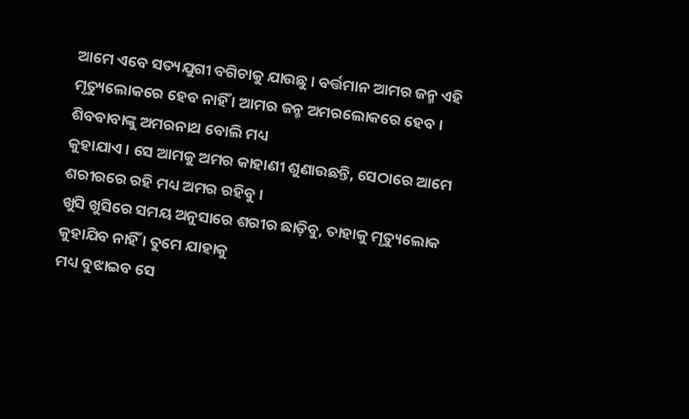ଆମେ ଏବେ ସତ୍ୟଯୁଗୀ ବଗିଚାକୁ ଯାଉଛୁ । ବର୍ତ୍ତମାନ ଆମର ଜନ୍ମ ଏହି
ମୃତ୍ୟୁଲୋକରେ ହେବ ନାହିଁ । ଆମର ଜନ୍ମ ଅମରଲୋକରେ ହେବ । ଶିବବାବାଙ୍କୁ ଅମରନାଥ ବୋଲି ମଧ୍ୟ
କୁହାଯାଏ । ସେ ଆମକୁ ଅମର କାହାଣୀ ଶୁଣାଉଛନ୍ତି, ସେଠାରେ ଆମେ ଶରୀରରେ ରହି ମଧ୍ୟ ଅମର ରହିବୁ ।
ଖୁସି ଖୁସିରେ ସମୟ ଅନୁସାରେ ଶରୀର ଛାଡ଼ିବୁ, ତାହାକୁ ମୃତ୍ୟୁଲୋକ କୁହାଯିବ ନାହିଁ । ତୁମେ ଯାହାକୁ
ମଧ୍ୟ ବୁଝାଇବ ସେ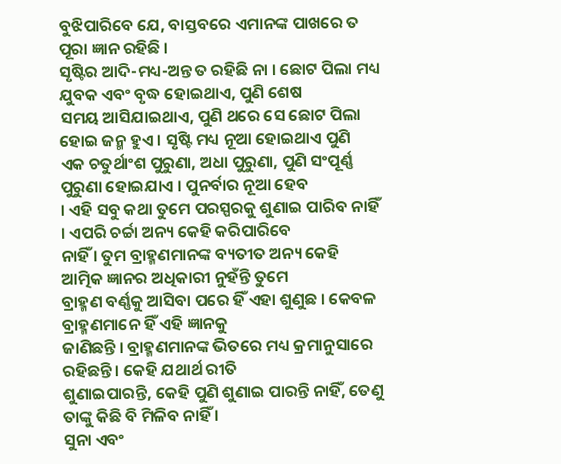ବୁଝିପାରିବେ ଯେ, ବାସ୍ତବରେ ଏମାନଙ୍କ ପାଖରେ ତ ପୂରା ଜ୍ଞାନ ରହିଛି ।
ସୃଷ୍ଟିର ଆଦି-ମଧ୍ୟ-ଅନ୍ତ ତ ରହିଛି ନା । ଛୋଟ ପିଲା ମଧ୍ୟ ଯୁବକ ଏବଂ ବୃଦ୍ଧ ହୋଇଥାଏ, ପୁଣି ଶେଷ
ସମୟ ଆସିଯାଇଥାଏ, ପୁଣି ଥରେ ସେ ଛୋଟ ପିଲା ହୋଇ ଜନ୍ମ ହୁଏ । ସୃଷ୍ଟି ମଧ୍ୟ ନୂଆ ହୋଇଥାଏ ପୁଣି
ଏକ ଚତୁର୍ଥାଂଶ ପୁରୁଣା, ଅଧା ପୁରୁଣା, ପୁଣି ସଂପୂର୍ଣ୍ଣ ପୁରୁଣା ହୋଇଯାଏ । ପୁନର୍ବାର ନୂଆ ହେବ
। ଏହି ସବୁ କଥା ତୁମେ ପରସ୍ପରକୁ ଶୁଣାଇ ପାରିବ ନାହିଁ । ଏପରି ଚର୍ଚ୍ଚା ଅନ୍ୟ କେହି କରିପାରିବେ
ନାହିଁ । ତୁମ ବ୍ରାହ୍ମଣମାନଙ୍କ ବ୍ୟତୀତ ଅନ୍ୟ କେହି ଆତ୍ମିକ ଜ୍ଞାନର ଅଧିକାରୀ ନୁହଁନ୍ତି ତୁମେ
ବ୍ରାହ୍ମଣ ବର୍ଣ୍ଣକୁ ଆସିବା ପରେ ହିଁ ଏହା ଶୁଣୁଛ । କେବଳ ବ୍ରାହ୍ମଣମାନେ ହିଁ ଏହି ଜ୍ଞାନକୁ
ଜାଣିଛନ୍ତି । ବ୍ରାହ୍ମଣମାନଙ୍କ ଭିତରେ ମଧ୍ୟ କ୍ରମାନୁସାରେ ରହିଛନ୍ତି । କେହି ଯଥାର୍ଥ ରୀତି
ଶୁଣାଇପାରନ୍ତି, କେହି ପୁଣି ଶୁଣାଇ ପାରନ୍ତି ନାହିଁ, ତେଣୁ ତାଙ୍କୁ କିଛି ବି ମିଳିବ ନାହିଁ ।
ସୁନା ଏବଂ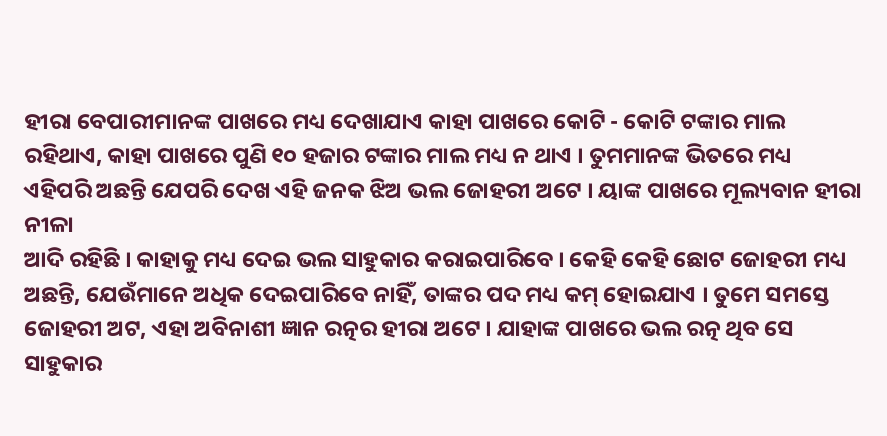ହୀରା ବେପାରୀମାନଙ୍କ ପାଖରେ ମଧ୍ୟ ଦେଖାଯାଏ କାହା ପାଖରେ କୋଟି - କୋଟି ଟଙ୍କାର ମାଲ
ରହିଥାଏ, କାହା ପାଖରେ ପୁଣି ୧୦ ହଜାର ଟଙ୍କାର ମାଲ ମଧ୍ୟ ନ ଥାଏ । ତୁମମାନଙ୍କ ଭିତରେ ମଧ୍ୟ
ଏହିପରି ଅଛନ୍ତି ଯେପରି ଦେଖ ଏହି ଜନକ ଝିଅ ଭଲ ଜୋହରୀ ଅଟେ । ୟାଙ୍କ ପାଖରେ ମୂଲ୍ୟବାନ ହୀରା ନୀଳା
ଆଦି ରହିଛି । କାହାକୁ ମଧ୍ୟ ଦେଇ ଭଲ ସାହୁକାର କରାଇପାରିବେ । କେହି କେହି ଛୋଟ ଜୋହରୀ ମଧ୍ୟ
ଅଛନ୍ତି, ଯେଉଁମାନେ ଅଧିକ ଦେଇପାରିବେ ନାହିଁ, ତାଙ୍କର ପଦ ମଧ୍ୟ କମ୍ ହୋଇଯାଏ । ତୁମେ ସମସ୍ତେ
ଜୋହରୀ ଅଟ, ଏହା ଅବିନାଶୀ ଜ୍ଞାନ ରତ୍ନର ହୀରା ଅଟେ । ଯାହାଙ୍କ ପାଖରେ ଭଲ ରତ୍ନ ଥିବ ସେ
ସାହୁକାର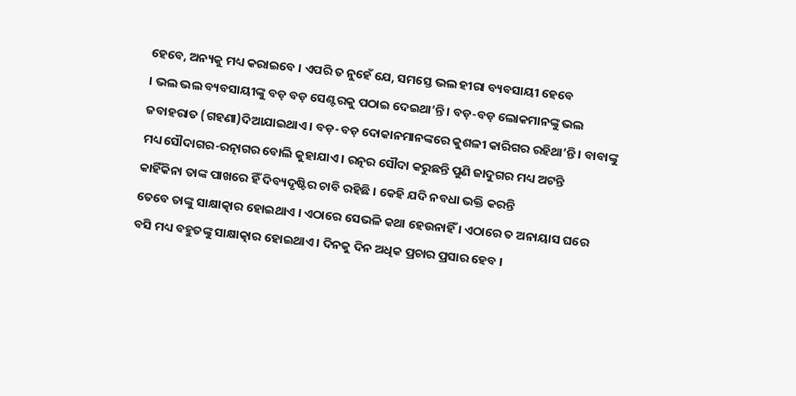ହେବେ, ଅନ୍ୟକୁ ମଧ୍ୟ କରାଇବେ । ଏପରି ତ ନୁହେଁ ଯେ, ସମସ୍ତେ ଭଲ ହୀରା ବ୍ୟବସାୟୀ ହେବେ
। ଭଲ ଭଲ ବ୍ୟବସାୟୀଙ୍କୁ ବଡ଼ ବଡ଼ ସେଣ୍ଟରକୁ ପଠାଇ ଦେଇଥା’ନ୍ତି । ବଡ଼-ବଡ଼ ଲୋକମାନଙ୍କୁ ଭଲ
ଜବାହରାତ (ଗହଣା)ଦିଆଯାଇଥାଏ । ବଡ଼-ବଡ଼ ଦୋକାନମାନଙ୍କରେ କୁଶଳୀ କାରିଗର ରହିଥା’ନ୍ତି । ବାବାଙ୍କୁ
ମଧ୍ୟ ସୌଦାଗର-ରତ୍ନାଗର ବୋଲି କୁହାଯାଏ । ରତ୍ନର ସୌଦା କରୁଛନ୍ତି ପୁଣି ଜାଦୁଗର ମଧ୍ୟ ଅଟନ୍ତି
କାହିଁକିନା ତାଙ୍କ ପାଖରେ ହିଁ ଦିବ୍ୟଦୃଷ୍ଟିର ଚାବି ରହିଛି । କେହି ଯଦି ନବଧା ଭକ୍ତି କରନ୍ତି
ତେବେ ତାଙ୍କୁ ସାକ୍ଷାତ୍କାର ହୋଇଥାଏ । ଏଠାରେ ସେଭଳି କଥା ହେଉନାହିଁ । ଏଠାରେ ତ ଅନାୟାସ ଘରେ
ବସି ମଧ୍ୟ ବହୁତଙ୍କୁ ସାକ୍ଷାତ୍କାର ହୋଇଥାଏ । ଦିନକୁ ଦିନ ଅଧିକ ପ୍ରଚାର ପ୍ରସାର ହେବ ।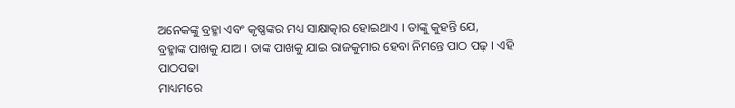ଅନେକଙ୍କୁ ବ୍ରହ୍ମା ଏବଂ କୃଷ୍ଣଙ୍କର ମଧ୍ୟ ସାକ୍ଷାତ୍କାର ହୋଇଥାଏ । ତାଙ୍କୁ କୁହନ୍ତି ଯେ,
ବ୍ରହ୍ମାଙ୍କ ପାଖକୁ ଯାଅ । ତାଙ୍କ ପାଖକୁ ଯାଇ ରାଜକୁମାର ହେବା ନିମନ୍ତେ ପାଠ ପଢ଼ । ଏହି ପାଠପଢା
ମାଧ୍ୟମରେ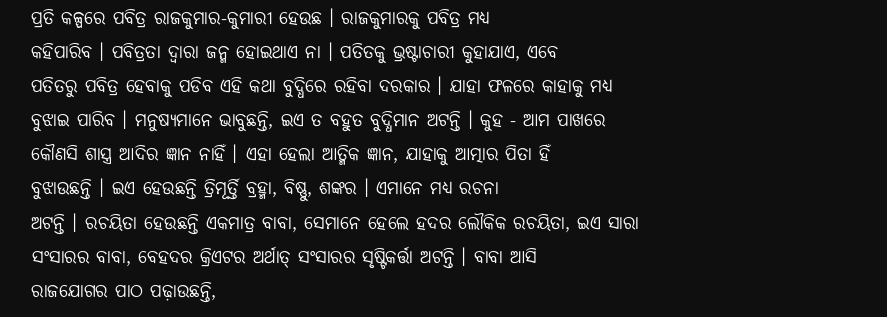ପ୍ରତି କଳ୍ପରେ ପବିତ୍ର ରାଜକୁମାର-କୁମାରୀ ହେଉଛ । ରାଜକୁମାରକୁ ପବିତ୍ର ମଧ୍ୟ
କହିପାରିବ । ପବିତ୍ରତା ଦ୍ୱାରା ଜନ୍ମ ହୋଇଥାଏ ନା । ପତିତକୁ ଭ୍ରଷ୍ଟାଚାରୀ କୁହାଯାଏ, ଏବେ
ପତିତରୁ ପବିତ୍ର ହେବାକୁ ପଡିବ ଏହି କଥା ବୁଦ୍ଧିରେ ରହିବା ଦରକାର । ଯାହା ଫଳରେ କାହାକୁ ମଧ୍ୟ
ବୁଝାଇ ପାରିବ । ମନୁଷ୍ୟମାନେ ଭାବୁଛନ୍ତି, ଇଏ ତ ବହୁତ ବୁଦ୍ଧିମାନ ଅଟନ୍ତି । କୁହ - ଆମ ପାଖରେ
କୌଣସି ଶାସ୍ତ୍ର ଆଦିର ଜ୍ଞାନ ନାହିଁ । ଏହା ହେଲା ଆତ୍ମିକ ଜ୍ଞାନ, ଯାହାକୁ ଆତ୍ମାର ପିତା ହିଁ
ବୁଝାଉଛନ୍ତି । ଇଏ ହେଉଛନ୍ତି ତ୍ରିମୂର୍ତ୍ତି ବ୍ରହ୍ମା, ବିଷ୍ଣୁ, ଶଙ୍କର । ଏମାନେ ମଧ୍ୟ ରଚନା
ଅଟନ୍ତି । ରଚୟିତା ହେଉଛନ୍ତି ଏକମାତ୍ର ବାବା, ସେମାନେ ହେଲେ ହଦର ଲୌକିକ ରଚୟିତା, ଇଏ ସାରା
ସଂସାରର ବାବା, ବେହଦର କ୍ରିଏଟର ଅର୍ଥାତ୍ ସଂସାରର ସୃଷ୍ଟିକର୍ତ୍ତା ଅଟନ୍ତି । ବାବା ଆସି
ରାଜଯୋଗର ପାଠ ପଢ଼ାଉଛନ୍ତି,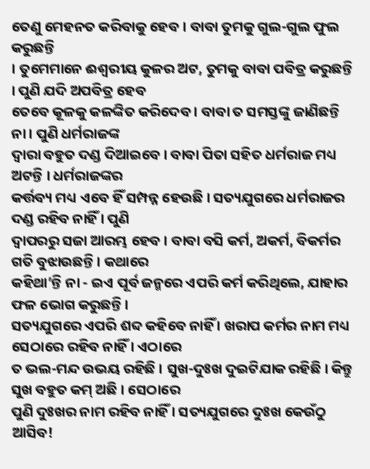ତେଣୁ ମେହନତ କରିବାକୁ ହେବ । ବାବା ତୁମକୁ ଗୁଲ-ଗୁଲ ଫୁଲ କରୁଛନ୍ତି
। ତୁମେମାନେ ଈଶ୍ୱରୀୟ କୁଳର ଅଟ, ତୁମକୁ ବାବା ପବିତ୍ର କରୁଛନ୍ତି । ପୁଣି ଯଦି ଅପବିତ୍ର ହେବ
ତେବେ କୂଳକୁ କଳଙ୍କିତ କରିଦେବ । ବାବା ତ ସମସ୍ତଙ୍କୁ ଜାଣିଛନ୍ତି ନା । ପୁଣି ଧର୍ମରାଜଙ୍କ
ଦ୍ୱାରା ବହୁତ ଦଣ୍ଡ ଦିଆଇବେ । ବାବା ପିତା ସହିତ ଧର୍ମରାଜ ମଧ୍ୟ ଅଟନ୍ତି । ଧର୍ମରାଜଙ୍କର
କର୍ତ୍ତବ୍ୟ ମଧ୍ୟ ଏବେ ହିଁ ସମ୍ପନ୍ନ ହେଉଛି । ସତ୍ୟଯୁଗରେ ଧର୍ମରାଜର ଦଣ୍ଡ ରହିବ ନାହିଁ । ପୁଣି
ଦ୍ୱାପରରୁ ସଜା ଆରମ୍ଭ ହେବ । ବାବା ବସି କର୍ମ, ଅକର୍ମ, ବିକର୍ମର ଗତି ବୁଝାଉଛନ୍ତି । କଥାରେ
କହିଥା’ନ୍ତି ନା - ଇଏ ପୂର୍ବ ଜନ୍ମରେ ଏପରି କର୍ମ କରିଥିଲେ, ଯାହାର ଫଳ ଭୋଗ କରୁଛନ୍ତି ।
ସତ୍ୟଯୁଗରେ ଏପରି ଶବ୍ଦ କହିବେ ନାହିଁ । ଖରାପ କର୍ମର ନାମ ମଧ୍ୟ ସେଠାରେ ରହିବ ନାହିଁ । ଏଠାରେ
ତ ଭଲ-ମନ୍ଦ ଉଭୟ ରହିଛି । ସୁଖ-ଦୁଃଖ ଦୁଇଟିଯାକ ରହିଛି । କିନ୍ତୁ ସୁଖ ବହୁତ କମ୍ ଅଛି । ସେଠାରେ
ପୁଣି ଦୁଃଖର ନାମ ରହିବ ନାହିଁ । ସତ୍ୟଯୁଗରେ ଦୁଃଖ କେଉଁଠୁ ଆସିବ!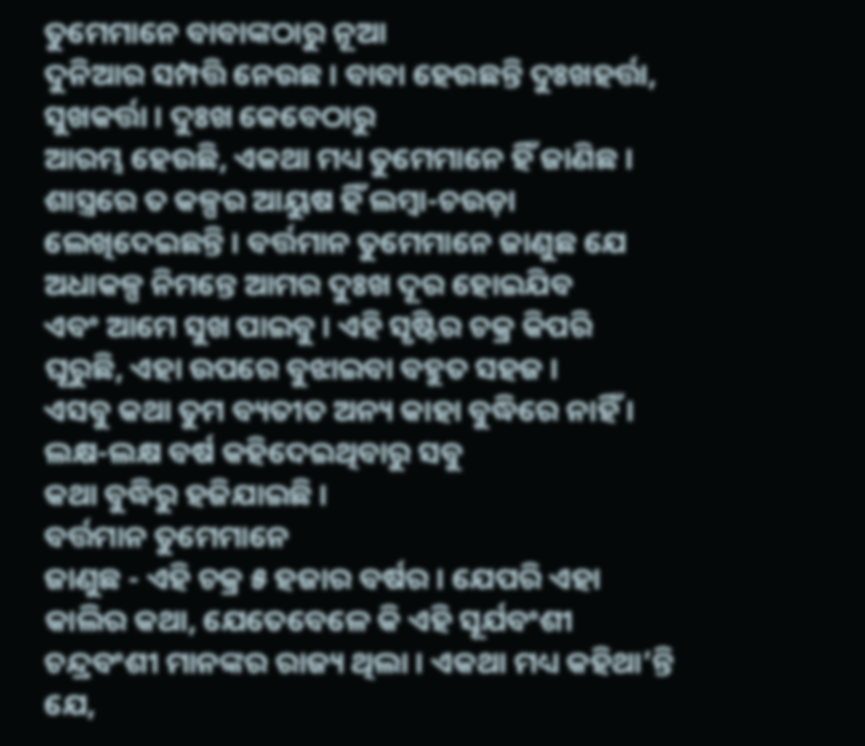ତୁମେମାନେ ବାବାଙ୍କଠାରୁ ନୂଆ
ଦୁନିଆର ସମ୍ପତ୍ତି ନେଉଛ । ବାବା ହେଉଛନ୍ତି ଦୁଃଖହର୍ତ୍ତା, ସୁଖକର୍ତ୍ତା । ଦୁଃଖ କେବେଠାରୁ
ଆରମ୍ଭ ହେଉଛି, ଏକଥା ମଧ୍ୟ ତୁମେମାନେ ହିଁ ଜାଣିଛ । ଶାସ୍ତ୍ରରେ ତ କଳ୍ପର ଆୟୁଷ ହିଁ ଲମ୍ବା-ଚଉଡ଼ା
ଲେଖିଦେଇଛନ୍ତି । ବର୍ତ୍ତମାନ ତୁମେମାନେ ଜାଣୁଛ ଯେ ଅଧାକଳ୍ପ ନିମନ୍ତେ ଆମର ଦୁଃଖ ଦୂର ହୋଇଯିବ
ଏବଂ ଆମେ ସୁଖ ପାଇବୁ । ଏହି ସୃଷ୍ଟିର ଚକ୍ର କିପରି ଘୂରୁଛି, ଏହା ଉପରେ ବୁଝାଇବା ବହୁତ ସହଜ ।
ଏସବୁ କଥା ତୁମ ବ୍ୟତୀତ ଅନ୍ୟ କାହା ବୁଦ୍ଧିରେ ନାହିଁ । ଲକ୍ଷ-ଲକ୍ଷ ବର୍ଷ କହିଦେଇଥିବାରୁ ସବୁ
କଥା ବୁଦ୍ଧିରୁ ହଜିଯାଇଛି ।
ବର୍ତ୍ତମାନ ତୁମେମାନେ
ଜାଣୁଛ - ଏହି ଚକ୍ର ୫ ହଜାର ବର୍ଷର । ଯେପରି ଏହା କାଲିର କଥା, ଯେତେବେଳେ କି ଏହି ସୂର୍ଯବଂଶୀ
ଚନ୍ଦ୍ରବଂଶୀ ମାନଙ୍କର ରାଜ୍ୟ ଥିଲା । ଏକଥା ମଧ୍ୟ କହିଥା’ନ୍ତି ଯେ,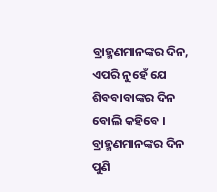ବ୍ରାହ୍ମଣମାନଙ୍କର ଦିନ,
ଏପରି ନୁହେଁ ଯେ ଶିବବାବାଙ୍କର ଦିନ ବୋଲି କହିବେ । ବ୍ରାହ୍ମଣମାନଙ୍କର ଦିନ ପୁଣି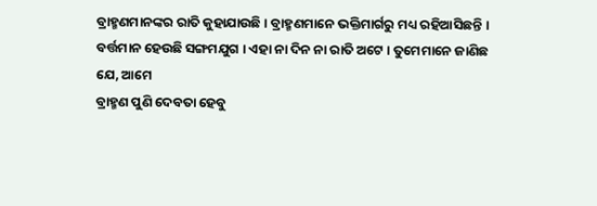ବ୍ରାହ୍ମଣମାନଙ୍କର ରାତି କୁହାଯାଉଛି । ବ୍ରାହ୍ମଣମାନେ ଭକ୍ତିମାର୍ଗରୁ ମଧ୍ୟ ରହିଆସିଛନ୍ତି ।
ବର୍ତ୍ତମାନ ହେଉଛି ସଙ୍ଗମଯୁଗ । ଏହା ନା ଦିନ ନା ରାତି ଅଟେ । ତୁମେମାନେ ଜାଣିଛ ଯେ, ଆମେ
ବ୍ରାହ୍ମଣ ପୁଣି ଦେବତା ହେବୁ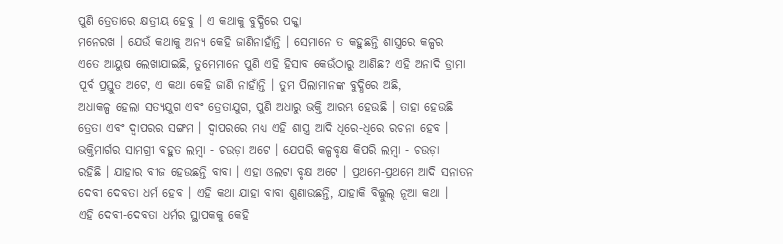ପୁଣି ତ୍ରେତାରେ କ୍ଷତ୍ରୀୟ ହେବୁ । ଏ କଥାକୁ ବୁଦ୍ଧିରେ ପକ୍କା
ମନେରଖ । ଯେଉଁ କଥାକୁ ଅନ୍ୟ କେହି ଜାଣିନାହାଁନ୍ତି । ସେମାନେ ତ କହୁଛନ୍ତି ଶାସ୍ତ୍ରରେ କଳ୍ପର
ଏତେ ଆୟୁଷ ଲେଖାଯାଇଛି, ତୁମେମାନେ ପୁଣି ଏହି ହିସାବ କେଉଁଠାରୁ ଆଣିଛ? ଏହି ଅନାଦି ଡ୍ରାମା
ପୂର୍ବ ପ୍ରସ୍ତୁତ ଅଟେ, ଏ କଥା କେହି ଜାଣି ନାହାଁନ୍ତି । ତୁମ ପିଲାମାନଙ୍କ ବୁଦ୍ଧିରେ ଅଛି,
ଅଧାକଳ୍ପ ହେଲା ସତ୍ୟଯୁଗ ଏବଂ ତ୍ରେତାଯୁଗ, ପୁଣି ଅଧାରୁ ଭକ୍ତି ଆରମ୍ଭ ହେଉଛି । ତାହା ହେଉଛି
ତ୍ରେତା ଏବଂ ଦ୍ୱାପରର ସଙ୍ଗମ । ଦ୍ୱାପରରେ ମଧ୍ୟ ଏହି ଶାସ୍ତ୍ର ଆଦି ଧିରେ-ଧିରେ ରଚନା ହେବ ।
ଭକ୍ତିମାର୍ଗର ସାମଗ୍ରୀ ବହୁତ ଲମ୍ବା - ଚଉଡ଼ା ଅଟେ । ଯେପରି କଳ୍ପବୃକ୍ଷ କିପରି ଲମ୍ବା - ଚଉଡ଼ା
ରହିଛି । ଯାହାର ବୀଜ ହେଉଛନ୍ତି ବାବା । ଏହା ଓଲଟା ବୃକ୍ଷ ଅଟେ । ପ୍ରଥମେ-ପ୍ରଥମେ ଆଦି ସନାତନ
ଦେବୀ ଦେବତା ଧର୍ମ ହେବ । ଏହି କଥା ଯାହା ବାବା ଶୁଣାଉଛନ୍ତି, ଯାହାକି ବିଲ୍କୁଲ୍ ନୂଆ କଥା ।
ଏହି ଦେବୀ-ଦେବତା ଧର୍ମର ସ୍ଥାପକକୁ କେହି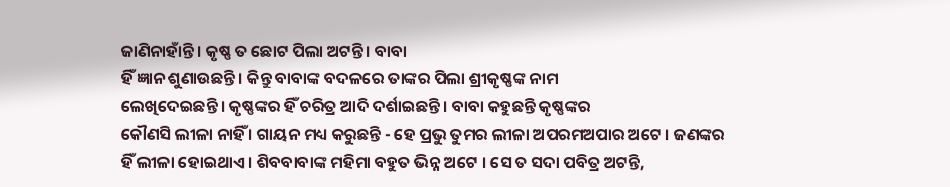ଜାଣିନାହାଁନ୍ତି । କୃଷ୍ଣ ତ ଛୋଟ ପିଲା ଅଟନ୍ତି । ବାବା
ହିଁ ଜ୍ଞାନ ଶୁଣାଉଛନ୍ତି । କିନ୍ତୁ ବାବାଙ୍କ ବଦଳରେ ତାଙ୍କର ପିଲା ଶ୍ରୀକୃଷ୍ଣଙ୍କ ନାମ
ଲେଖିଦେଇଛନ୍ତି । କୃଷ୍ଣଙ୍କର ହିଁ ଚରିତ୍ର ଆଦି ଦର୍ଶାଇଛନ୍ତି । ବାବା କହୁଛନ୍ତି କୃଷ୍ଣଙ୍କର
କୌଣସି ଲୀଳା ନାହିଁ । ଗାୟନ ମଧ୍ୟ କରୁଛନ୍ତି - ହେ ପ୍ରଭୁ ତୁମର ଲୀଳା ଅପରମଅପାର ଅଟେ । ଜଣଙ୍କର
ହିଁ ଲୀଳା ହୋଇଥାଏ । ଶିବବାବାଙ୍କ ମହିମା ବହୁତ ଭିନ୍ନ ଅଟେ । ସେ ତ ସଦା ପବିତ୍ର ଅଟନ୍ତି,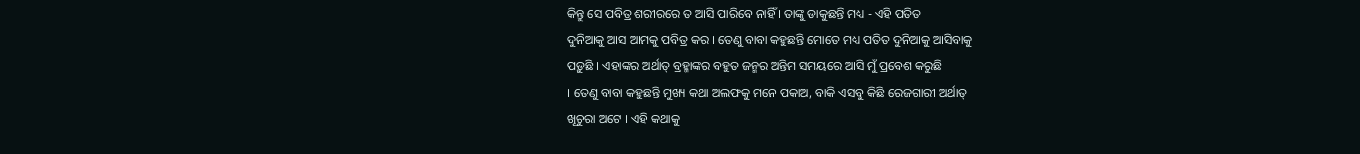କିନ୍ତୁ ସେ ପବିତ୍ର ଶରୀରରେ ତ ଆସି ପାରିବେ ନାହିଁ । ତାଙ୍କୁ ଡାକୁଛନ୍ତି ମଧ୍ୟ - ଏହି ପତିତ
ଦୁନିଆକୁ ଆସ ଆମକୁ ପବିତ୍ର କର । ତେଣୁ ବାବା କହୁଛନ୍ତି ମୋତେ ମଧ୍ୟ ପତିତ ଦୁନିଆକୁ ଆସିବାକୁ
ପଡ଼ୁଛି । ଏହାଙ୍କର ଅର୍ଥାତ୍ ବ୍ରହ୍ମାଙ୍କର ବହୁତ ଜନ୍ମର ଅନ୍ତିମ ସମୟରେ ଆସି ମୁଁ ପ୍ରବେଶ କରୁଛି
। ତେଣୁ ବାବା କହୁଛନ୍ତି ମୁଖ୍ୟ କଥା ଅଲଫକୁ ମନେ ପକାଅ, ବାକି ଏସବୁ କିଛି ରେଜଗାରୀ ଅର୍ଥାତ୍
ଖୂଚୁରା ଅଟେ । ଏହି କଥାକୁ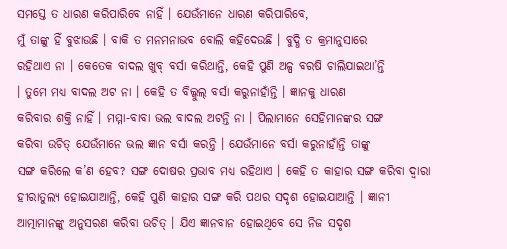ସମସ୍ତେ ତ ଧାରଣ କରିପାରିବେ ନାହିଁ । ଯେଉଁମାନେ ଧାରଣ କରିପାରିବେ,
ମୁଁ ତାଙ୍କୁ ହିଁ ବୁଝାଉଛି । ବାକି ତ ମନମନାଭବ ବୋଲି କହିଦେଉଛି । ବୁଦ୍ଧି ତ କ୍ରମାନୁସାରେ
ରହିଥାଏ ନା । କେତେକ ବାଦଲ ଖୁବ୍ ବର୍ସା କରିଥାନ୍ତି, କେହି ପୁଣି ଅଳ୍ପ ବରଷି ଚାଲିଯାଇଥା’ନ୍ତି
। ତୁମେ ମଧ୍ୟ ବାଦଲ ଅଟ ନା । କେହି ତ ବିଲ୍କୁଲ୍ ବର୍ସା କରୁନାହାଁନ୍ତି । ଜ୍ଞାନକୁ ଧାରଣ
କରିବାର ଶକ୍ତି ନାହିଁ । ମମ୍ମା-ବାବା ଭଲ ବାଦଲ ଅଟନ୍ତି ନା । ପିଲାମାନେ ସେହିମାନଙ୍କର ସଙ୍ଗ
କରିବା ଉଚିତ୍ ଯେଉଁମାନେ ଭଲ ଜ୍ଞାନ ବର୍ସା କରନ୍ତି । ଯେଉଁମାନେ ବର୍ସା କରୁନାହାଁନ୍ତି ତାଙ୍କୁ
ସଙ୍ଗ କରିଲେ କ’ଣ ହେବ? ସଙ୍ଗ ଦୋଷର ପ୍ରଭାବ ମଧ୍ୟ ରହିଥାଏ । କେହି ତ କାହାର ସଙ୍ଗ କରିବା ଦ୍ୱାରା
ହୀରାତୁଲ୍ୟ ହୋଇଯାଆନ୍ତି, କେହି ପୁଣି କାହାର ସଙ୍ଗ କରି ପଥର ସଦୃଶ ହୋଇଯାଆନ୍ତି । ଜ୍ଞାନୀ
ଆତ୍ମାମାନଙ୍କୁ ଅନୁସରଣ କରିବା ଉଚିତ୍ । ଯିଏ ଜ୍ଞାନବାନ ହୋଇଥିବେ ସେ ନିଜ ସଦୃଶ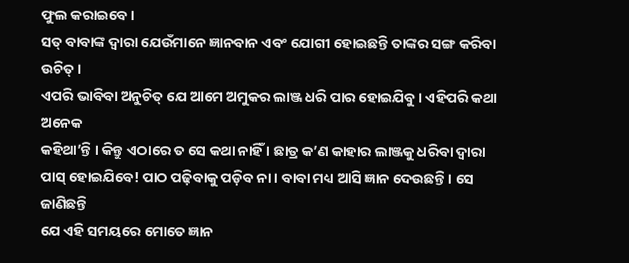ଫୁଲ କରାଇବେ ।
ସତ୍ ବାବାଙ୍କ ଦ୍ୱାରା ଯେଉଁମାନେ ଜ୍ଞାନବାନ ଏବଂ ଯୋଗୀ ହୋଇଛନ୍ତି ତାଙ୍କର ସଙ୍ଗ କରିବା ଉଚିତ୍ ।
ଏପରି ଭାବିବା ଅନୁଚିତ୍ ଯେ ଆମେ ଅମୁକର ଲାଞ୍ଜ ଧରି ପାର ହୋଇଯିବୁ । ଏହିପରି କଥା ଅନେକ
କହିଥା’ନ୍ତି । କିନ୍ତୁ ଏଠାରେ ତ ସେ କଥା ନାହିଁ । ଛାତ୍ର କ’ଣ କାହାର ଲାଞ୍ଜକୁ ଧରିବା ଦ୍ୱାରା
ପାସ୍ ହୋଇଯିବେ! ପାଠ ପଢ଼ିବାକୁ ପଡ଼ିବ ନା । ବାବା ମଧ୍ୟ ଆସି ଜ୍ଞାନ ଦେଉଛନ୍ତି । ସେ ଜାଣିଛନ୍ତି
ଯେ ଏହି ସମୟରେ ମୋତେ ଜ୍ଞାନ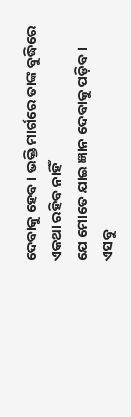ଦେବାକୁ ହେବ । ଭକ୍ତି ମାର୍ଗରେ ତାଙ୍କ ବୁଦ୍ଧିରେ ଏକଥା ରହିବ ନାହିଁ
ଯେ ମୋତେ ଯାଇ ଜ୍ଞାନ ଦେବାକୁ ପଡ଼ିବ । ଏସବୁ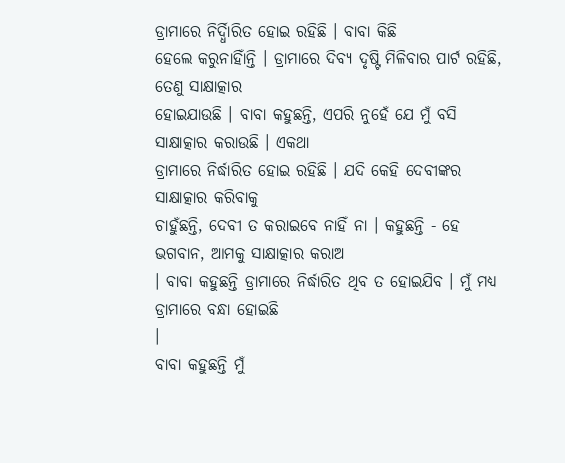ଡ୍ରାମାରେ ନିର୍ଦ୍ଧିାରିତ ହୋଇ ରହିଛି । ବାବା କିଛି
ହେଲେ କରୁନାହିାଁନ୍ତି । ଡ୍ରାମାରେ ଦିବ୍ୟ ଦୃଷ୍ଟି ମିଳିବାର ପାର୍ଟ ରହିଛି, ତେଣୁ ସାକ୍ଷାତ୍କାର
ହୋଇଯାଉଛି । ବାବା କହୁଛନ୍ତି, ଏପରି ନୁହେଁ ଯେ ମୁଁ ବସି ସାକ୍ଷାତ୍କାର କରାଉଛି । ଏକଥା
ଡ୍ରାମାରେ ନିର୍ଦ୍ଧାରିତ ହୋଇ ରହିଛି । ଯଦି କେହି ଦେବୀଙ୍କର ସାକ୍ଷାତ୍କାର କରିବାକୁ
ଚାହୁଁଛନ୍ତି, ଦେବୀ ତ କରାଇବେ ନାହିଁ ନା । କହୁଛନ୍ତି - ହେ ଭଗବାନ, ଆମକୁ ସାକ୍ଷାତ୍କାର କରାଅ
। ବାବା କହୁଛନ୍ତି ଡ୍ରାମାରେ ନିର୍ଦ୍ଧାରିତ ଥିବ ତ ହୋଇଯିବ । ମୁଁ ମଧ୍ୟ ଡ୍ରାମାରେ ବନ୍ଧା ହୋଇଛି
।
ବାବା କହୁଛନ୍ତି ମୁଁ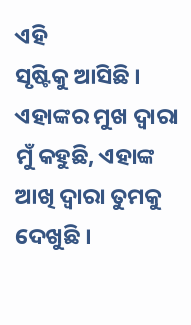ଏହି
ସୃଷ୍ଟିକୁ ଆସିଛି । ଏହାଙ୍କର ମୁଖ ଦ୍ୱାରା ମୁଁ କହୁଛି, ଏହାଙ୍କ ଆଖି ଦ୍ୱାରା ତୁମକୁ ଦେଖୁଛି ।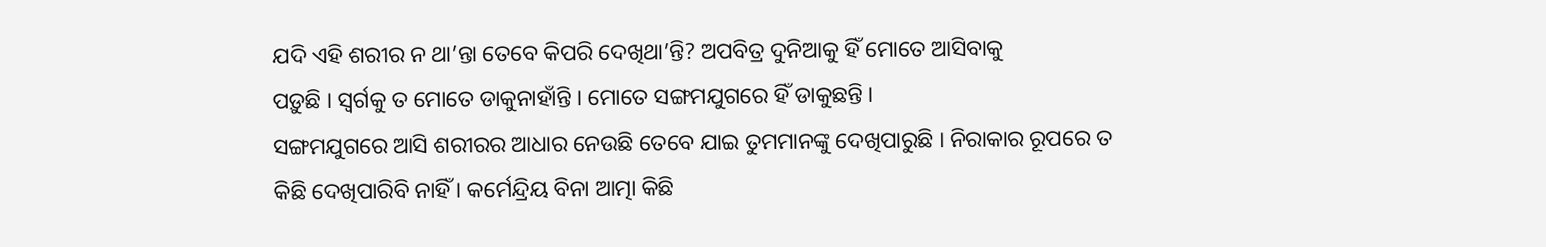ଯଦି ଏହି ଶରୀର ନ ଥା’ନ୍ତା ତେବେ କିପରି ଦେଖିଥା’ନ୍ତି? ଅପବିତ୍ର ଦୁନିଆକୁ ହିଁ ମୋତେ ଆସିବାକୁ
ପଡ଼ୁଛି । ସ୍ୱର୍ଗକୁ ତ ମୋତେ ଡାକୁନାହାଁନ୍ତି । ମୋତେ ସଙ୍ଗମଯୁଗରେ ହିଁ ଡାକୁଛନ୍ତି ।
ସଙ୍ଗମଯୁଗରେ ଆସି ଶରୀରର ଆଧାର ନେଉଛି ତେବେ ଯାଇ ତୁମମାନଙ୍କୁ ଦେଖିପାରୁଛି । ନିରାକାର ରୂପରେ ତ
କିଛି ଦେଖିପାରିବି ନାହିଁ । କର୍ମେନ୍ଦ୍ରିୟ ବିନା ଆତ୍ମା କିଛି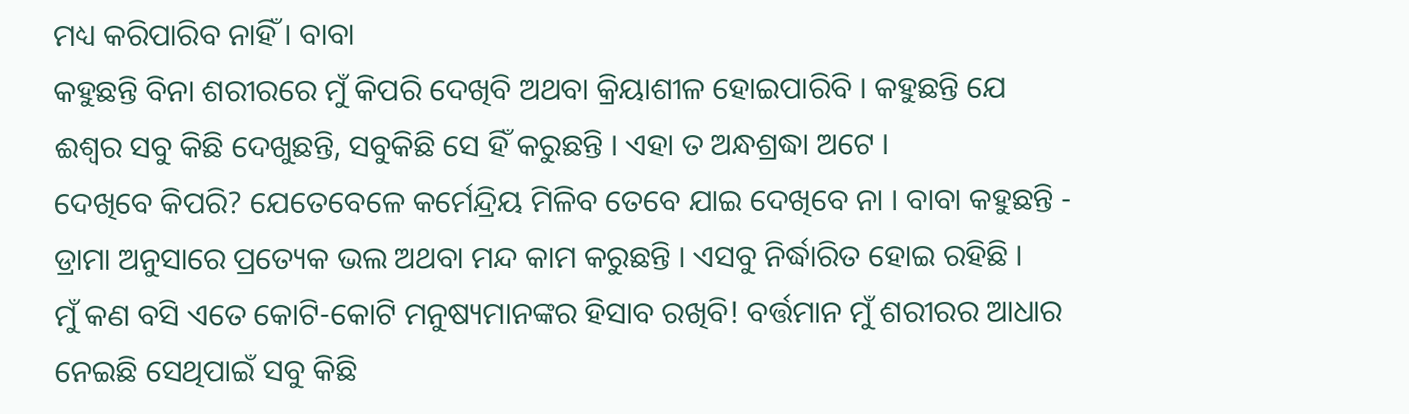ମଧ୍ୟ କରିପାରିବ ନାହିଁ । ବାବା
କହୁଛନ୍ତି ବିନା ଶରୀରରେ ମୁଁ କିପରି ଦେଖିବି ଅଥବା କ୍ରିୟାଶୀଳ ହୋଇପାରିବି । କହୁଛନ୍ତି ଯେ
ଈଶ୍ୱର ସବୁ କିଛି ଦେଖୁଛନ୍ତି, ସବୁକିଛି ସେ ହିଁ କରୁଛନ୍ତି । ଏହା ତ ଅନ୍ଧଶ୍ରଦ୍ଧା ଅଟେ ।
ଦେଖିବେ କିପରି? ଯେତେବେଳେ କର୍ମେନ୍ଦ୍ରିୟ ମିଳିବ ତେବେ ଯାଇ ଦେଖିବେ ନା । ବାବା କହୁଛନ୍ତି -
ଡ୍ରାମା ଅନୁସାରେ ପ୍ରତ୍ୟେକ ଭଲ ଅଥବା ମନ୍ଦ କାମ କରୁଛନ୍ତି । ଏସବୁ ନିର୍ଦ୍ଧାରିତ ହୋଇ ରହିଛି ।
ମୁଁ କଣ ବସି ଏତେ କୋଟି-କୋଟି ମନୁଷ୍ୟମାନଙ୍କର ହିସାବ ରଖିବି! ବର୍ତ୍ତମାନ ମୁଁ ଶରୀରର ଆଧାର
ନେଇଛି ସେଥିପାଇଁ ସବୁ କିଛି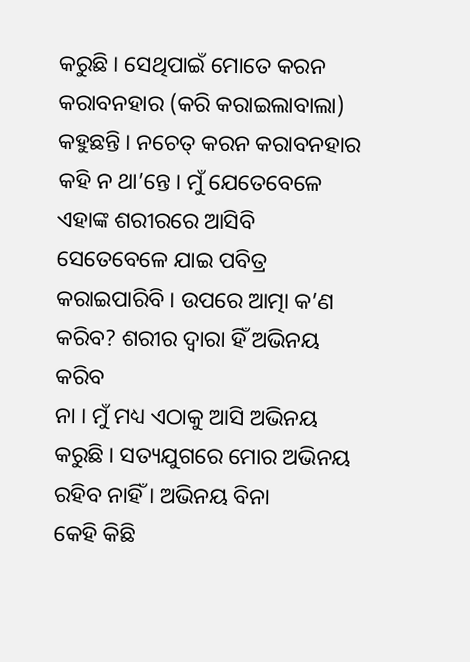କରୁଛି । ସେଥିପାଇଁ ମୋତେ କରନ କରାବନହାର (କରି କରାଇଲାବାଲା)
କହୁଛନ୍ତି । ନଚେତ୍ କରନ କରାବନହାର କହି ନ ଥା’ନ୍ତେ । ମୁଁ ଯେତେବେଳେ ଏହାଙ୍କ ଶରୀରରେ ଆସିବି
ସେତେବେଳେ ଯାଇ ପବିତ୍ର କରାଇପାରିବି । ଉପରେ ଆତ୍ମା କ’ଣ କରିବ? ଶରୀର ଦ୍ୱାରା ହିଁ ଅଭିନୟ କରିବ
ନା । ମୁଁ ମଧ୍ୟ ଏଠାକୁ ଆସି ଅଭିନୟ କରୁଛି । ସତ୍ୟଯୁଗରେ ମୋର ଅଭିନୟ ରହିବ ନାହିଁ । ଅଭିନୟ ବିନା
କେହି କିଛି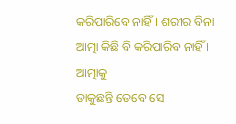କରିପାରିବେ ନାହିଁ । ଶରୀର ବିନା ଆତ୍ମା କିଛି ବି କରିପାରିବ ନାହିଁ । ଆତ୍ମାକୁ
ଡାକୁଛନ୍ତି ତେବେ ସେ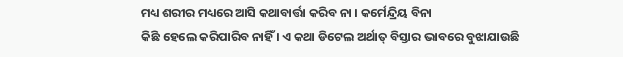ମଧ୍ୟ ଶରୀର ମଧ୍ୟରେ ଆସି କଥାବାର୍ତ୍ତା କରିବ ନା । କର୍ମେନ୍ଦ୍ରିୟ ବିନା
କିଛି ହେଲେ କରିପାରିବ ନାହିଁ । ଏ କଥା ଡିଟେଲ ଅର୍ଥାତ୍ ବିସ୍ତାର ଭାବରେ ବୁଝାଯାଉଛି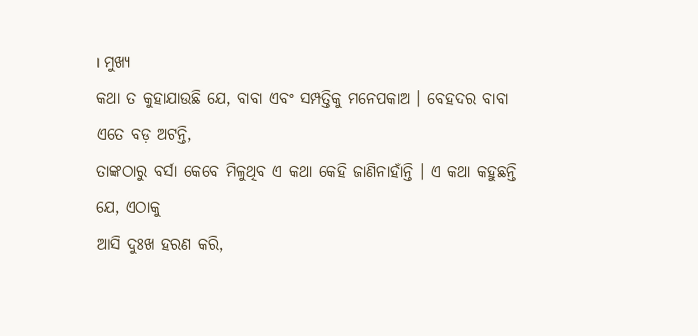। ମୁଖ୍ୟ
କଥା ତ କୁହାଯାଉଛି ଯେ, ବାବା ଏବଂ ସମ୍ପତ୍ତିକୁ ମନେପକାଅ । ବେହଦର ବାବା ଏତେ ବଡ଼ ଅଟନ୍ତି,
ତାଙ୍କଠାରୁ ବର୍ସା କେବେ ମିଳୁଥିବ ଏ କଥା କେହି ଜାଣିନାହାଁନ୍ତି । ଏ କଥା କହୁଛନ୍ତି ଯେ, ଏଠାକୁ
ଆସି ଦୁଃଖ ହରଣ କରି,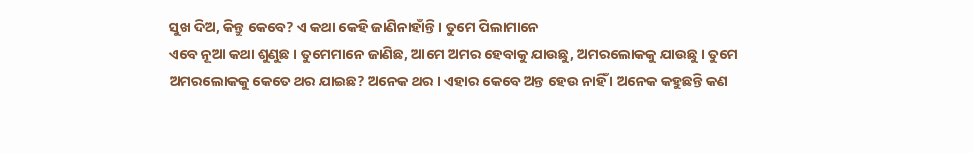ସୁଖ ଦିଅ, କିନ୍ତୁ କେବେ? ଏ କଥା କେହି ଜାଣିନାହାଁନ୍ତି । ତୁମେ ପିଲାମାନେ
ଏବେ ନୂଆ କଥା ଶୁଣୁଛ । ତୁମେମାନେ ଜାଣିଛ, ଆମେ ଅମର ହେବାକୁ ଯାଉଛୁ, ଅମରଲୋକକୁ ଯାଉଛୁ । ତୁମେ
ଅମରଲୋକକୁ କେତେ ଥର ଯାଇଛ? ଅନେକ ଥର । ଏହାର କେବେ ଅନ୍ତ ହେଉ ନାହିଁ । ଅନେକ କହୁଛନ୍ତି କଣ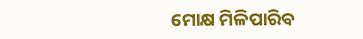ମୋକ୍ଷ ମିଳିପାରିବ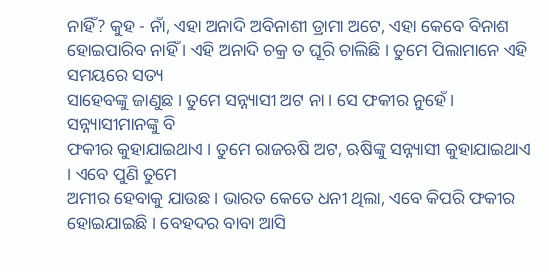ନାହିଁ? କୁହ - ନାଁ, ଏହା ଅନାଦି ଅବିନାଶୀ ଡ୍ରାମା ଅଟେ, ଏହା କେବେ ବିନାଶ
ହୋଇପାରିବ ନାହିଁ । ଏହି ଅନାଦି ଚକ୍ର ତ ଘୂରି ଚାଲିଛି । ତୁମେ ପିଲାମାନେ ଏହି ସମୟରେ ସତ୍ୟ
ସାହେବଙ୍କୁ ଜାଣୁଛ । ତୁମେ ସନ୍ନ୍ୟାସୀ ଅଟ ନା । ସେ ଫକୀର ନୁହେଁ । ସନ୍ନ୍ୟାସୀମାନଙ୍କୁ ବି
ଫକୀର କୁହାଯାଇଥାଏ । ତୁମେ ରାଜଋଷି ଅଟ, ଋଷିଙ୍କୁ ସନ୍ନ୍ୟାସୀ କୁହାଯାଇଥାଏ । ଏବେ ପୁଣି ତୁମେ
ଅମୀର ହେବାକୁ ଯାଉଛ । ଭାରତ କେତେ ଧନୀ ଥିଲା, ଏବେ କିପରି ଫକୀର ହୋଇଯାଇଛି । ବେହଦର ବାବା ଆସି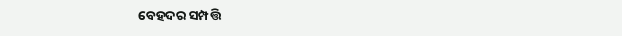ବେହଦର ସମ୍ପତ୍ତି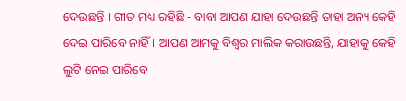ଦେଉଛନ୍ତି । ଗୀତ ମଧ୍ୟ ରହିଛି - ବାବା ଆପଣ ଯାହା ଦେଉଛନ୍ତି ତାହା ଅନ୍ୟ କେହି
ଦେଇ ପାରିବେ ନାହିଁ । ଆପଣ ଆମକୁ ବିଶ୍ୱର ମାଲିକ କରାଉଛନ୍ତି, ଯାହାକୁ କେହି ଲୁଟି ନେଇ ପାରିବେ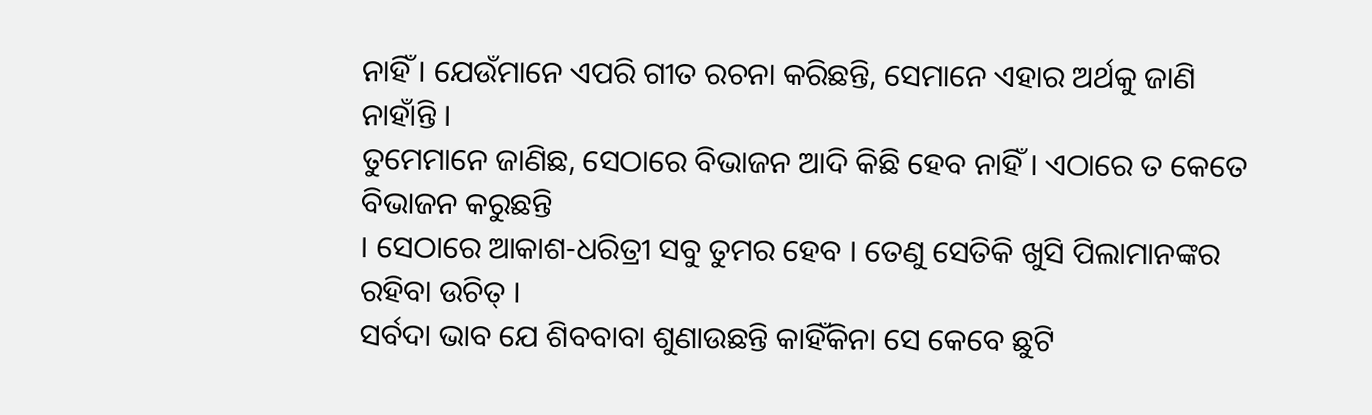ନାହିଁ । ଯେଉଁମାନେ ଏପରି ଗୀତ ରଚନା କରିଛନ୍ତି, ସେମାନେ ଏହାର ଅର୍ଥକୁ ଜାଣି ନାହାଁନ୍ତି ।
ତୁମେମାନେ ଜାଣିଛ, ସେଠାରେ ବିଭାଜନ ଆଦି କିଛି ହେବ ନାହିଁ । ଏଠାରେ ତ କେତେ ବିଭାଜନ କରୁଛନ୍ତି
। ସେଠାରେ ଆକାଶ-ଧରିତ୍ରୀ ସବୁ ତୁମର ହେବ । ତେଣୁ ସେତିକି ଖୁସି ପିଲାମାନଙ୍କର ରହିବା ଉଚିତ୍ ।
ସର୍ବଦା ଭାବ ଯେ ଶିବବାବା ଶୁଣାଉଛନ୍ତି କାହିଁକିନା ସେ କେବେ ଛୁଟି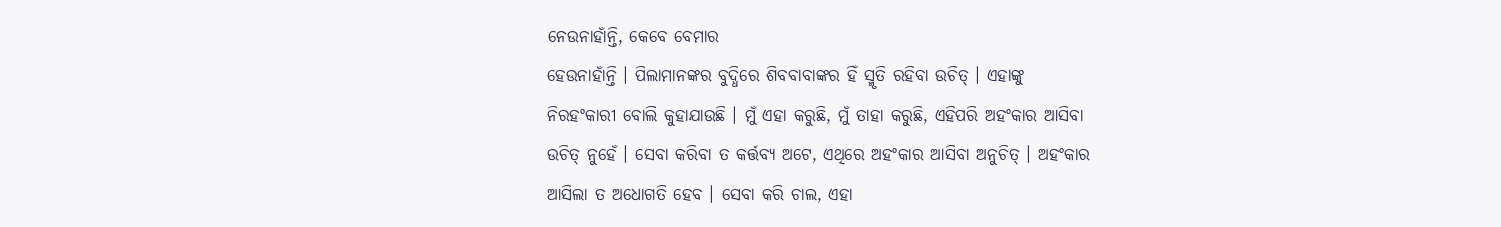ନେଉନାହାଁନ୍ତି, କେବେ ବେମାର
ହେଉନାହାଁନ୍ତି । ପିଲାମାନଙ୍କର ବୁଦ୍ଧିରେ ଶିବବାବାଙ୍କର ହିଁ ସ୍ମୃତି ରହିବା ଉଚିତ୍ । ଏହାଙ୍କୁ
ନିରହଂକାରୀ ବୋଲି କୁହାଯାଉଛି । ମୁଁ ଏହା କରୁଛି, ମୁଁ ତାହା କରୁଛି, ଏହିପରି ଅହଂକାର ଆସିବା
ଉଚିତ୍ ନୁହେଁ । ସେବା କରିବା ତ କର୍ତ୍ତବ୍ୟ ଅଟେ, ଏଥିରେ ଅହଂକାର ଆସିବା ଅନୁଚିତ୍ । ଅହଂକାର
ଆସିଲା ତ ଅଧୋଗତି ହେବ । ସେବା କରି ଚାଲ, ଏହା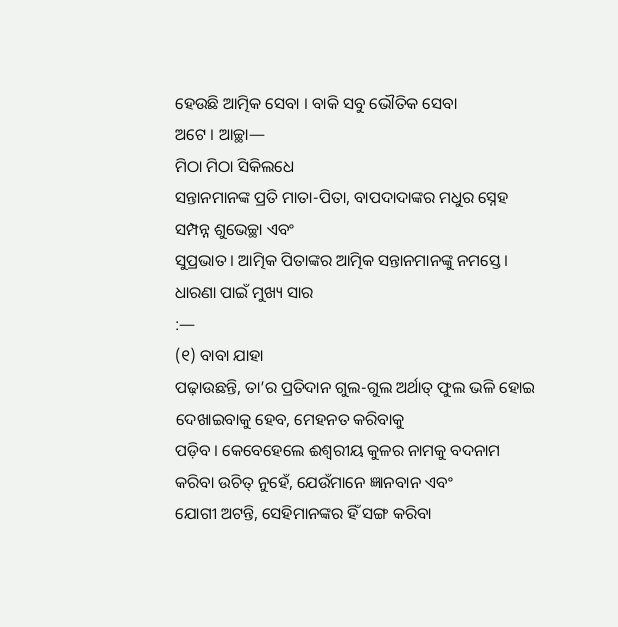ହେଉଛି ଆତ୍ମିକ ସେବା । ବାକି ସବୁ ଭୌତିକ ସେବା
ଅଟେ । ଆଚ୍ଛା—
ମିଠା ମିଠା ସିକିଲଧେ
ସନ୍ତାନମାନଙ୍କ ପ୍ରତି ମାତା-ପିତା, ବାପଦାଦାଙ୍କର ମଧୁର ସ୍ନେହ ସମ୍ପନ୍ନ ଶୁଭେଚ୍ଛା ଏବଂ
ସୁପ୍ରଭାତ । ଆତ୍ମିକ ପିତାଙ୍କର ଆତ୍ମିକ ସନ୍ତାନମାନଙ୍କୁ ନମସ୍ତେ ।
ଧାରଣା ପାଇଁ ମୁଖ୍ୟ ସାର
:—
(୧) ବାବା ଯାହା
ପଢ଼ାଉଛନ୍ତି, ତା’ର ପ୍ରତିଦାନ ଗୁଲ-ଗୁଲ ଅର୍ଥାତ୍ ଫୁଲ ଭଳି ହୋଇ ଦେଖାଇବାକୁ ହେବ, ମେହନତ କରିବାକୁ
ପଡ଼ିବ । କେବେହେଲେ ଈଶ୍ୱରୀୟ କୁଳର ନାମକୁ ବଦନାମ କରିବା ଉଚିତ୍ ନୁହେଁ, ଯେଉଁମାନେ ଜ୍ଞାନବାନ ଏବଂ
ଯୋଗୀ ଅଟନ୍ତି, ସେହିମାନଙ୍କର ହିଁ ସଙ୍ଗ କରିବା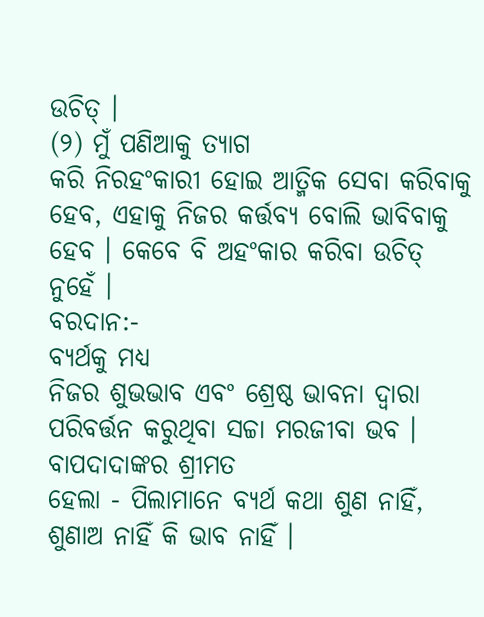ଉଚିତ୍ ।
(୨) ମୁଁ ପଣିଆକୁ ତ୍ୟାଗ
କରି ନିରହଂକାରୀ ହୋଇ ଆତ୍ମିକ ସେବା କରିବାକୁ ହେବ, ଏହାକୁ ନିଜର କର୍ତ୍ତବ୍ୟ ବୋଲି ଭାବିବାକୁ
ହେବ । କେବେ ବି ଅହଂକାର କରିବା ଉଚିତ୍ ନୁହେଁ ।
ବରଦାନ:-
ବ୍ୟର୍ଥକୁ ମଧ୍ୟ
ନିଜର ଶୁଭଭାବ ଏବଂ ଶ୍ରେଷ୍ଠ ଭାବନା ଦ୍ୱାରା ପରିବର୍ତ୍ତନ କରୁଥିବା ସଚ୍ଚା ମରଜୀବା ଭବ ।
ବାପଦାଦାଙ୍କର ଶ୍ରୀମତ
ହେଲା - ପିଲାମାନେ ବ୍ୟର୍ଥ କଥା ଶୁଣ ନାହିଁ, ଶୁଣାଅ ନାହିଁ କି ଭାବ ନାହିଁ ।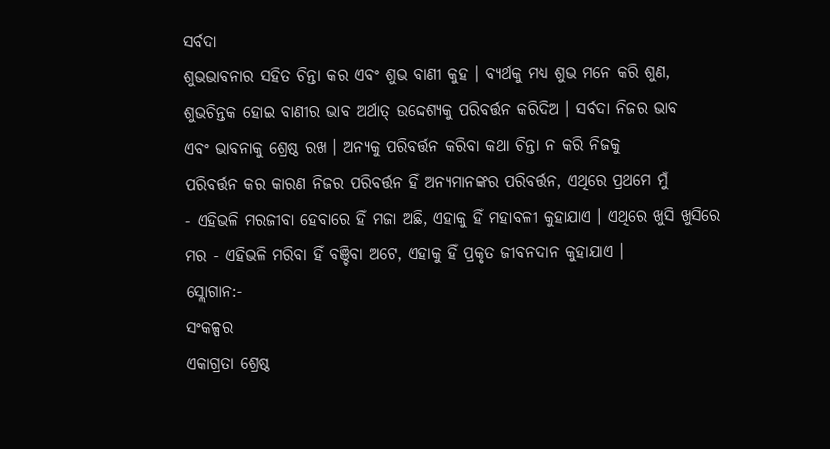ସର୍ବଦା
ଶୁଭଭାବନାର ସହିତ ଚିନ୍ତା କର ଏବଂ ଶୁଭ ବାଣୀ କୁହ । ବ୍ୟର୍ଥକୁ ମଧ୍ୟ ଶୁଭ ମନେ କରି ଶୁଣ,
ଶୁଭଚିନ୍ତକ ହୋଇ ବାଣୀର ଭାବ ଅର୍ଥାତ୍ ଉଦ୍ଦେଶ୍ୟକୁ ପରିବର୍ତ୍ତନ କରିଦିଅ । ସର୍ବଦା ନିଜର ଭାବ
ଏବଂ ଭାବନାକୁ ଶ୍ରେଷ୍ଠ ରଖ । ଅନ୍ୟକୁ ପରିବର୍ତ୍ତନ କରିବା କଥା ଚିନ୍ତା ନ କରି ନିଜକୁ
ପରିବର୍ତ୍ତନ କର କାରଣ ନିଜର ପରିବର୍ତ୍ତନ ହିଁ ଅନ୍ୟମାନଙ୍କର ପରିବର୍ତ୍ତନ, ଏଥିରେ ପ୍ରଥମେ ମୁଁ
- ଏହିଭଳି ମରଜୀବା ହେବାରେ ହିଁ ମଜା ଅଛି, ଏହାକୁ ହିଁ ମହାବଳୀ କୁହାଯାଏ । ଏଥିରେ ଖୁସି ଖୁସିରେ
ମର - ଏହିଭଳି ମରିବା ହିଁ ବଞ୍ଚିବା ଅଟେ, ଏହାକୁ ହିଁ ପ୍ରକୃତ ଜୀବନଦାନ କୁହାଯାଏ ।
ସ୍ଲୋଗାନ:-
ସଂକଳ୍ପର
ଏକାଗ୍ରତା ଶ୍ରେଷ୍ଠ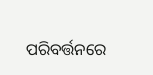ପରିବର୍ତ୍ତନରେ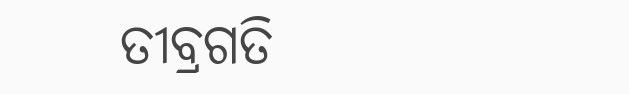ତୀବ୍ରଗତି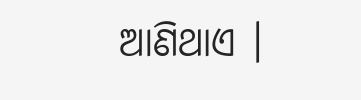ଆଣିଥାଏ ।